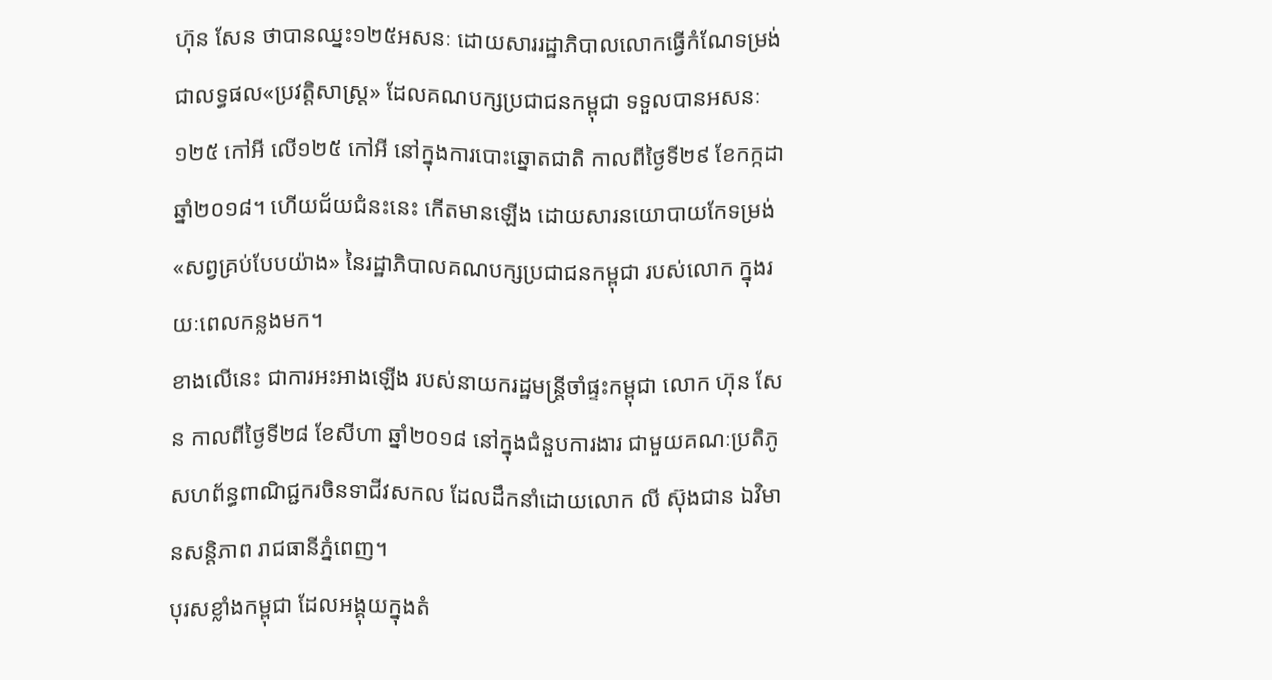ហ៊ុន សែន ថាបានឈ្នះ១២៥អសនៈ ដោយសាររដ្ឋាភិបាលលោកធ្វើកំណែទម្រង់
ជាលទ្ធផល«ប្រវត្តិសាស្ត្រ» ដែលគណបក្សប្រជាជនកម្ពុជា ទទួលបានអសនៈ ១២៥ កៅអី លើ១២៥ កៅអី នៅក្នុងការបោះឆ្នោតជាតិ កាលពីថ្ងៃទី២៩ ខែកក្កដា ឆ្នាំ២០១៨។ ហើយជ័យជំនះនេះ កើតមានឡើង ដោយសារនយោបាយកែទម្រង់ «សព្វគ្រប់បែបយ៉ាង» នៃរដ្ឋាភិបាលគណបក្សប្រជាជនកម្ពុជា របស់លោក ក្នុងរយៈពេលកន្លងមក។
ខាងលើនេះ ជាការអះអាងឡើង របស់នាយករដ្ឋមន្ត្រីចាំផ្ទះកម្ពុជា លោក ហ៊ុន សែន កាលពីថ្ងៃទី២៨ ខែសីហា ឆ្នាំ២០១៨ នៅក្នុងជំនួបការងារ ជាមួយគណៈប្រតិភូសហព័ន្ធពាណិជ្ជករចិនទាជីវសកល ដែលដឹកនាំដោយលោក លី ស៊ុងជាន ឯវិមានសន្តិភាព រាជធានីភ្នំពេញ។
បុរសខ្លាំងកម្ពុជា ដែលអង្គុយក្នុងតំ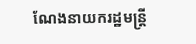ណែងនាយករដ្ឋមន្ត្រី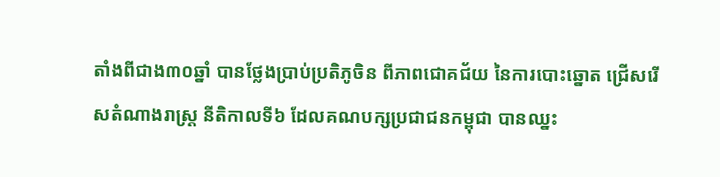តាំងពីជាង៣០ឆ្នាំ បានថ្លែងប្រាប់ប្រតិភូចិន ពីភាពជោគជ័យ នៃការបោះឆ្នោត ជ្រើសរើសតំណាងរាស្ត្រ នីតិកាលទី៦ ដែលគណបក្សប្រជាជនកម្ពុជា បានឈ្នះ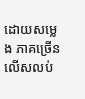ដោយសម្លេង ភាគច្រើនលើសលប់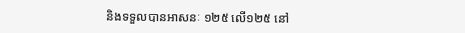និងទទួលបានអាសនៈ ១២៥ លើ១២៥ នៅ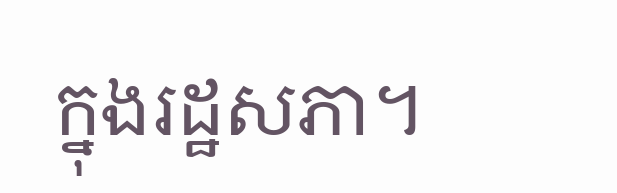ក្នុងរដ្ឋសភា។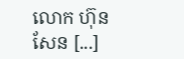លោក ហ៊ុន សែន [...]